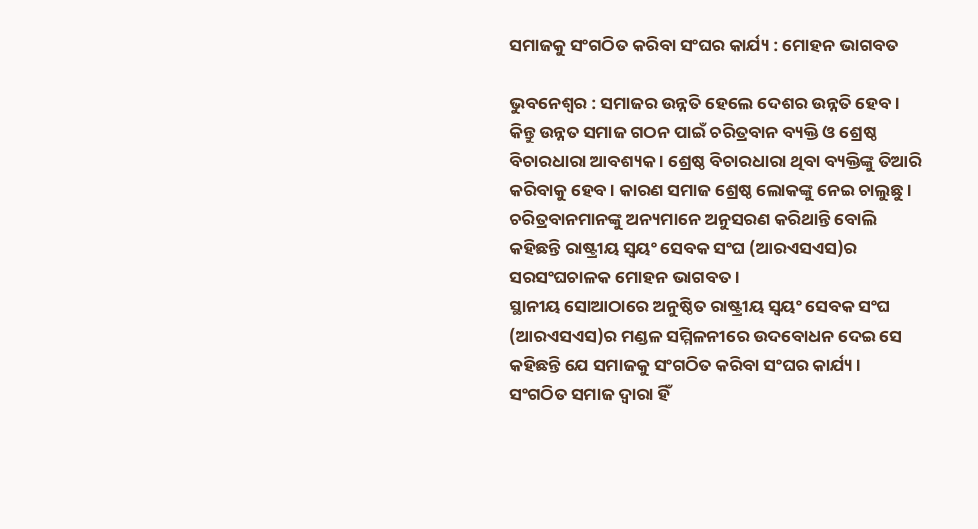ସମାଜକୁ ସଂଗଠିତ କରିବା ସଂଘର କାର୍ଯ୍ୟ : ମୋହନ ଭାଗବତ

ଭୁବନେଶ୍ୱର : ସମାଜର ଉନ୍ନତି ହେଲେ ଦେଶର ଉନ୍ନତି ହେବ । କିନ୍ତୁ ଉନ୍ନତ ସମାଜ ଗଠନ ପାଇଁ ଚରିତ୍ରବାନ ବ୍ୟକ୍ତି ଓ ଶ୍ରେଷ୍ଠ ବିଚାରଧାରା ଆବଶ୍ୟକ । ଶ୍ରେଷ୍ଠ ବିଚାରଧାରା ଥିବା ବ୍ୟକ୍ତିଙ୍କୁ ତିଆରି କରିବାକୁ ହେବ । କାରଣ ସମାଜ ଶ୍ରେଷ୍ଠ ଲୋକଙ୍କୁ ନେଇ ଚାଲୁଛୁ । ଚରିତ୍ରବାନମାନଙ୍କୁ ଅନ୍ୟମାନେ ଅନୁସରଣ କରିଥାନ୍ତି ବୋଲି କହିଛନ୍ତି ରାଷ୍ଟ୍ରୀୟ ସ୍ୱୟଂ ସେବକ ସଂଘ (ଆରଏସଏସ)ର ସରସଂଘଚାଳକ ମୋହନ ଭାଗବତ ।
ସ୍ଥାନୀୟ ସୋଆଠାରେ ଅନୁଷ୍ଠିତ ରାଷ୍ଟ୍ରୀୟ ସ୍ୱୟଂ ସେବକ ସଂଘ (ଆରଏସଏସ)ର ମଣ୍ଡଳ ସମ୍ମିଳନୀରେ ଉଦବୋଧନ ଦେଇ ସେ କହିଛନ୍ତି ଯେ ସମାଜକୁ ସଂଗଠିତ କରିବା ସଂଘର କାର୍ଯ୍ୟ । ସଂଗଠିତ ସମାଜ ଦ୍ୱାରା ହିଁ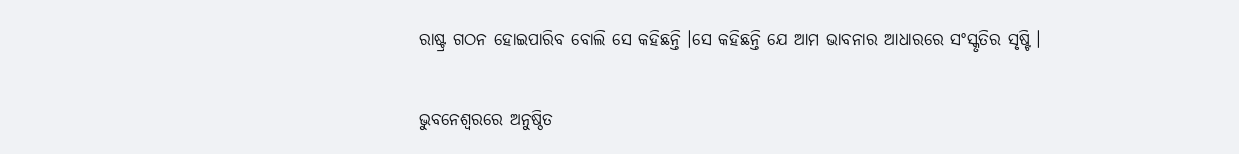ରାଷ୍ଟ୍ର ଗଠନ ହୋଇପାରିବ ବୋଲି ସେ କହିଛନ୍ତି ।ସେ କହିଛନ୍ତି ଯେ ଆମ ଭାବନାର ଆଧାରରେ ସଂସ୍କୃତିର ସୃଷ୍ଟି ।

ଭୁବନେଶ୍ୱରରେ ଅନୁଷ୍ଠିତ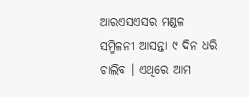ଆରଏସଏସର ମଣ୍ଡଳ ସମ୍ମିଳନୀ ଆସନ୍ତା ୯ ଦିନ ଧରି ଚାଲିବ । ଏଥିରେ ଆମ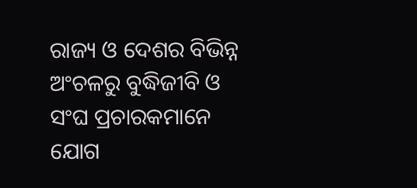ରାଜ୍ୟ ଓ ଦେଶର ବିଭିନ୍ନ ଅଂଚଳରୁ ବୁଦ୍ଧିଜୀବି ଓ ସଂଘ ପ୍ରଚାରକମାନେ ଯୋଗ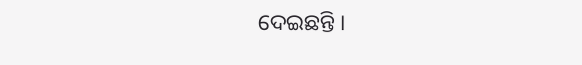ଦେଇଛନ୍ତି ।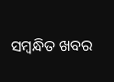ସମ୍ବନ୍ଧିତ ଖବର